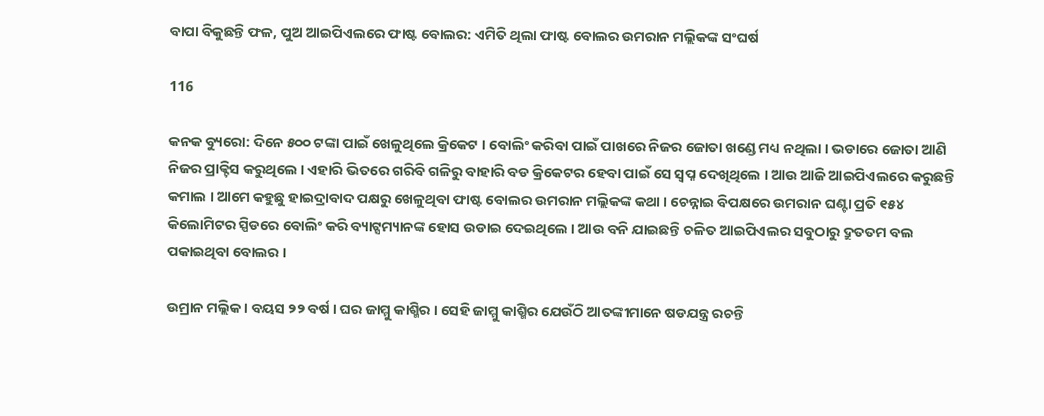ବାପା ବିକୁଛନ୍ତି ଫଳ, ପୁଅ ଆଇପିଏଲରେ ଫାଷ୍ଟ ବୋଲର: ଏମିତି ଥିଲା ଫାଷ୍ଟ ବୋଲର ଉମରାନ ମଲ୍ଲିକଙ୍କ ସଂଘର୍ଷ

116

କନକ ବ୍ୟୁରୋ: ଦିନେ ୫୦୦ ଟଙ୍କା ପାଇଁ ଖେଳୁଥିଲେ କ୍ରିକେଟ । ବୋଲିଂ କରିବା ପାଇଁ ପାଖରେ ନିଜର ଜୋତା ଖଣ୍ଡେ ମଧ୍ୟ ନଥିଲା । ଭଡାରେ ଜୋତା ଆଣି ନିଜର ପ୍ରାକ୍ଟିସ କରୁଥିଲେ । ଏହାରି ଭିତରେ ଗରିବି ଗଳିରୁ ବାହାରି ବଡ କ୍ରିକେଟର ହେବା ପାଇଁ ସେ ସ୍ୱପ୍ନ ଦେଖିଥିଲେ । ଆଉ ଆଜି ଆଇପିଏଲରେ କରୁଛନ୍ତି କମାଲ । ଆମେ କହୁଛୁ ହାଇଦ୍ରାବାଦ ପକ୍ଷରୁ ଖେଳୁଥିବା ଫାଷ୍ଟ ବୋଲର ଉମରାନ ମଲ୍ଲିକଙ୍କ କଥା । ଚେନ୍ନାଇ ବିପକ୍ଷରେ ଉମରାନ ଘଣ୍ଟା ପ୍ରତି ୧୫୪ କିଲୋମିଟର ସ୍ପିଡରେ ବୋଲିଂ କରି ବ୍ୟାଟ୍ସମ୍ୟାନଙ୍କ ହୋସ ଉଡାଇ ଦେଇଥିଲେ । ଆଉ ବନି ଯାଇଛନ୍ତି ଚଳିତ ଆଇପିଏଲର ସବୁଠାରୁ ଦ୍ରୁତତମ ବଲ ପକାଇଥିବା ବୋଲର ।

ଉମ୍ରାନ ମଲ୍ଲିକ । ବୟସ ୨୨ ବର୍ଷ । ଘର ଜାମ୍ମୁ କାଶ୍ମିର । ସେହି ଜାମ୍ମୁ କାଶ୍ମିର ଯେଉଁଠି ଆତଙ୍କୀମାନେ ଷଡଯନ୍ତ୍ର ରଚନ୍ତି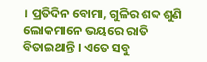। ପ୍ରତିଦିନ ବୋମା, ଗୁଳିର ଶବ୍ଦ ଶୁଣି ଲୋକମାନେ ଭୟରେ ରାତି ବିତାଇଥାନ୍ତି । ଏତେ ସବୁ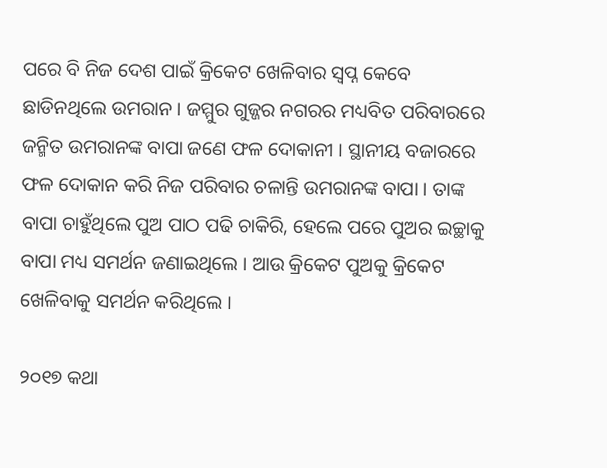ପରେ ବି ନିଜ ଦେଶ ପାଇଁ କ୍ରିକେଟ ଖେଳିବାର ସ୍ୱପ୍ନ କେବେ ଛାଡିନଥିଲେ ଉମରାନ । ଜମ୍ମୁର ଗୁଜ୍ଜର ନଗରର ମଧ୍ୟବିତ ପରିବାରରେ ଜନ୍ମିତ ଉମରାନଙ୍କ ବାପା ଜଣେ ଫଳ ଦୋକାନୀ । ସ୍ଥାନୀୟ ବଜାରରେ ଫଳ ଦୋକାନ କରି ନିଜ ପରିବାର ଚଳାନ୍ତି ଉମରାନଙ୍କ ବାପା । ତାଙ୍କ ବାପା ଚାହୁଁଥିଲେ ପୁଅ ପାଠ ପଢି ଚାକିରି, ହେଲେ ପରେ ପୁଅର ଇଚ୍ଛାକୁ ବାପା ମଧ୍ୟ ସମର୍ଥନ ଜଣାଇଥିଲେ । ଆଉ କ୍ରିକେଟ ପୁଅକୁ କ୍ରିକେଟ ଖେଳିବାକୁ ସମର୍ଥନ କରିଥିଲେ ।

୨୦୧୭ କଥା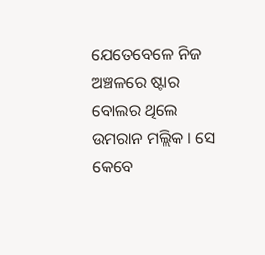ଯେତେବେଳେ ନିଜ ଅଞ୍ଚଳରେ ଷ୍ଟାର ବୋଲର ଥିଲେ ଉମରାନ ମଲ୍ଲିକ । ସେ କେବେ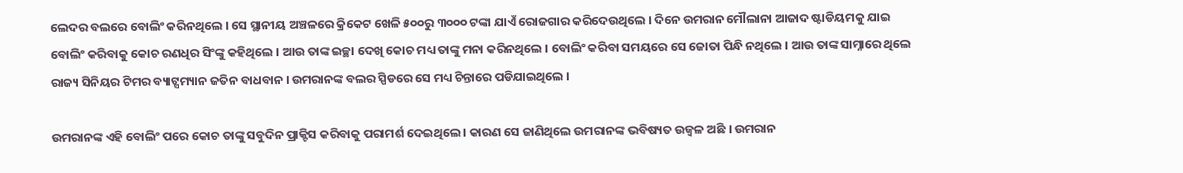ଲେଦର ବଲରେ ବୋଲିଂ କରିନଥିଲେ । ସେ ସ୍ଥାନୀୟ ଅଞ୍ଚଳରେ କ୍ରିକେଟ ଖେଳି ୫୦୦ରୁ ୩୦୦୦ ଟଙ୍କା ଯାଏଁ ରୋଜଗାର କରିଦେଉଥିଲେ । ଦିନେ ଉମରାନ ମୌଲାନା ଆଜାଦ ଷ୍ଟାଡିୟମକୁ ଯାଇ ବୋଲିଂ କରିବାକୁ କୋଚ ରଣଧିର ସିଂଙ୍କୁ କହିଥିଲେ । ଆଉ ତାଙ୍କ ଇଚ୍ଛା ଦେଖି କୋଚ ମଧ୍ୟ ତାଙ୍କୁ ମନା କରିନଥିଲେ । ବୋଲିଂ କରିବା ସମୟରେ ସେ ଜୋତା ପିନ୍ଧି ନଥିଲେ । ଆଉ ତାଙ୍କ ସାମ୍ନାରେ ଥିଲେ ରାଜ୍ୟ ସିନିୟର ଟିମର ବ୍ୟାଟ୍ସମ୍ୟାନ ଜତିନ ବାଧବାନ । ଉମରାନଙ୍କ ବଲର ସ୍ପିଡରେ ସେ ମଧ୍ୟ ଚିନ୍ତାରେ ପଡିଯାଇଥିଲେ ।

ଉମରାନଙ୍କ ଏହି ବୋଲିଂ ପରେ କୋଚ ତାଙ୍କୁ ସବୁଦିନ ପ୍ରାକ୍ଟିସ କରିବାକୁ ପରାମର୍ଶ ଦେଇଥିଲେ । କାରଣ ସେ ଜାଣିଥିଲେ ଉମରାନଙ୍କ ଭବିଷ୍ୟତ ଉଜ୍ୱଳ ଅଛି । ଉମରାନ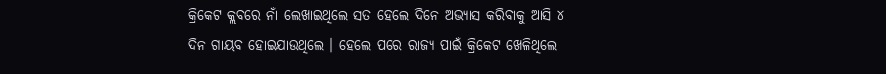କ୍ରିକେଟ କ୍ଲବରେ ନାଁ ଲେଖାଇଥିଲେ ସତ ହେଲେ ଦିନେ ଅଭ୍ୟାସ କରିବାକୁ ଆସି ୪ ଦିନ ଗାୟବ ହୋଇଯାଉଥିଲେ । ହେଲେ ପରେ ରାଜ୍ୟ ପାଇଁ କ୍ରିକେଟ ଖେଳିଥିଲେ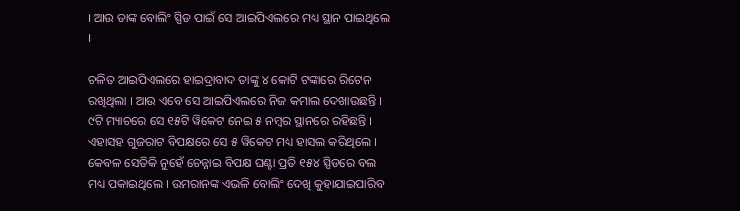। ଆଉ ତାଙ୍କ ବୋଲିଂ ସ୍ପିଡ ପାଇଁ ସେ ଆଇପିଏଲରେ ମଧ୍ୟ ସ୍ଥାନ ପାଇଥିଲେ ।

ଚଳିତ ଆଇପିଏଲରେ ହାଇଦ୍ରାବାଦ ତାଙ୍କୁ ୪ କୋଟି ଟଙ୍କାରେ ରିଟେନ ରଖିଥିଲା । ଆଉ ଏବେ ସେ ଆଇପିଏଲରେ ନିଜ କମାଲ ଦେଖାଉଛନ୍ତି । ୯ଟି ମ୍ୟାଚରେ ସେ ୧୫ଟି ୱିକେଟ ନେଇ ୫ ନମ୍ବର ସ୍ଥାନରେ ରହିଛନ୍ତି । ଏହାସହ ଗୁଜରାଟ ବିପକ୍ଷରେ ସେ ୫ ୱିକେଟ ମଧ୍ୟ ହାସଲ କରିଥିଲେ । କେବଳ ସେତିକି ନୁହେଁ ଚେନ୍ନାଇ ବିପକ୍ଷ ଘଣ୍ଟା ପ୍ରତି ୧୫୪ ସ୍ପିଡରେ ବଲ ମଧ୍ୟ ପକାଇଥିଲେ । ଉମରାନଙ୍କ ଏଭଳି ବୋଲିଂ ଦେଖି କୁହାଯାଇପାରିବ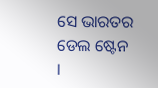ସେ ଭାରତର ଡେଲ ଷ୍ଟେନ ।